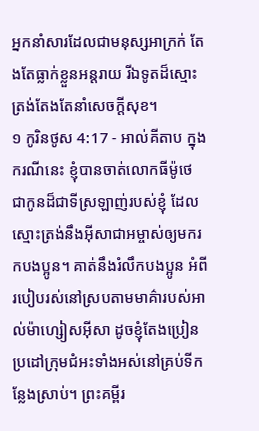អ្នកនាំសារដែលជាមនុស្សអាក្រក់ តែងតែធ្លាក់ខ្លួនអន្តរាយ រីឯទូតដ៏ស្មោះត្រង់តែងតែនាំសេចក្ដីសុខ។
១ កូរិនថូស 4:17 - អាល់គីតាប ក្នុងករណីនេះ ខ្ញុំបានចាត់លោកធីម៉ូថេ ជាកូនដ៏ជាទីស្រឡាញ់របស់ខ្ញុំ ដែលស្មោះត្រង់នឹងអ៊ីសាជាអម្ចាស់ឲ្យមករកបងប្អូន។ គាត់នឹងរំលឹកបងប្អូន អំពីរបៀបរស់នៅស្របតាមមាគ៌ារបស់អាល់ម៉ាហ្សៀសអ៊ីសា ដូចខ្ញុំតែងប្រៀនប្រដៅក្រុមជំអះទាំងអស់នៅគ្រប់ទីកន្លែងស្រាប់។ ព្រះគម្ពីរ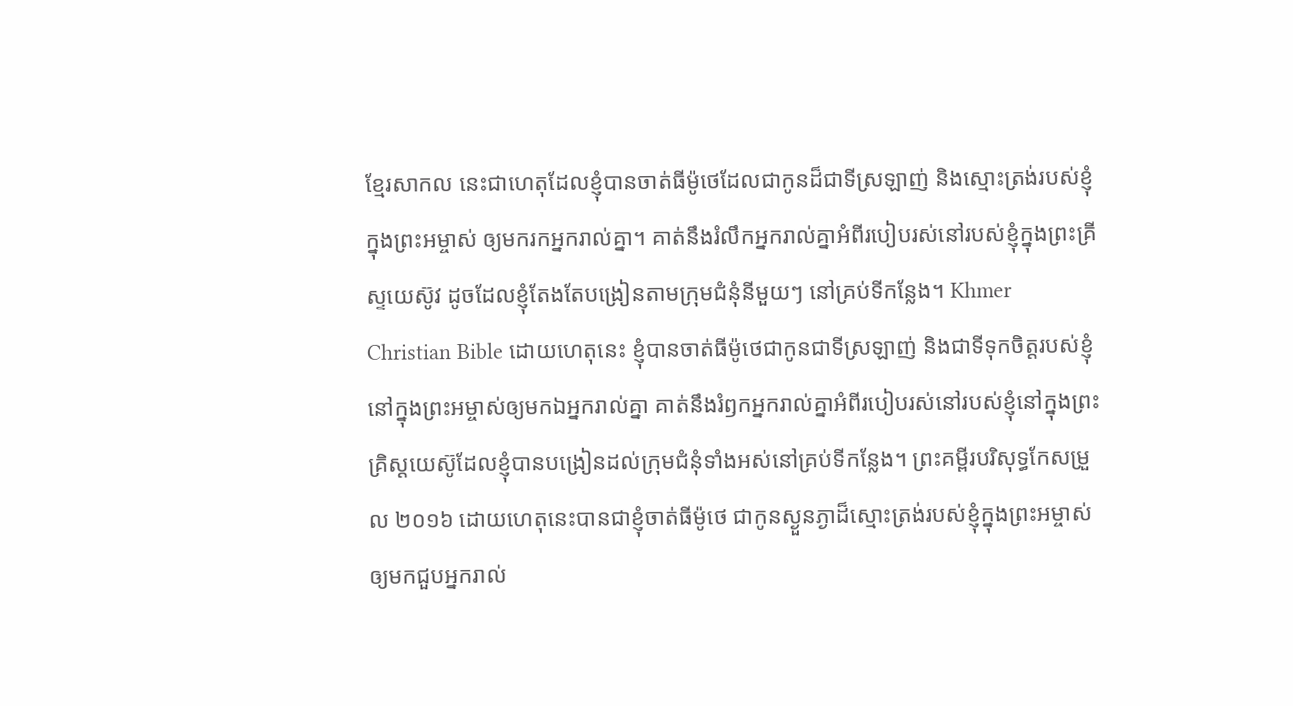ខ្មែរសាកល នេះជាហេតុដែលខ្ញុំបានចាត់ធីម៉ូថេដែលជាកូនដ៏ជាទីស្រឡាញ់ និងស្មោះត្រង់របស់ខ្ញុំក្នុងព្រះអម្ចាស់ ឲ្យមករកអ្នករាល់គ្នា។ គាត់នឹងរំលឹកអ្នករាល់គ្នាអំពីរបៀបរស់នៅរបស់ខ្ញុំក្នុងព្រះគ្រីស្ទយេស៊ូវ ដូចដែលខ្ញុំតែងតែបង្រៀនតាមក្រុមជំនុំនីមួយៗ នៅគ្រប់ទីកន្លែង។ Khmer Christian Bible ដោយហេតុនេះ ខ្ញុំបានចាត់ធីម៉ូថេជាកូនជាទីស្រឡាញ់ និងជាទីទុកចិត្ដរបស់ខ្ញុំនៅក្នុងព្រះអម្ចាស់ឲ្យមកឯអ្នករាល់គ្នា គាត់នឹងរំឭកអ្នករាល់គ្នាអំពីរបៀបរស់នៅរបស់ខ្ញុំនៅក្នុងព្រះគ្រិស្ដយេស៊ូដែលខ្ញុំបានបង្រៀនដល់ក្រុមជំនុំទាំងអស់នៅគ្រប់ទីកន្លែង។ ព្រះគម្ពីរបរិសុទ្ធកែសម្រួល ២០១៦ ដោយហេតុនេះបានជាខ្ញុំចាត់ធីម៉ូថេ ជាកូនស្ងួនភ្ងាដ៏ស្មោះត្រង់របស់ខ្ញុំក្នុងព្រះអម្ចាស់ ឲ្យមកជួបអ្នករាល់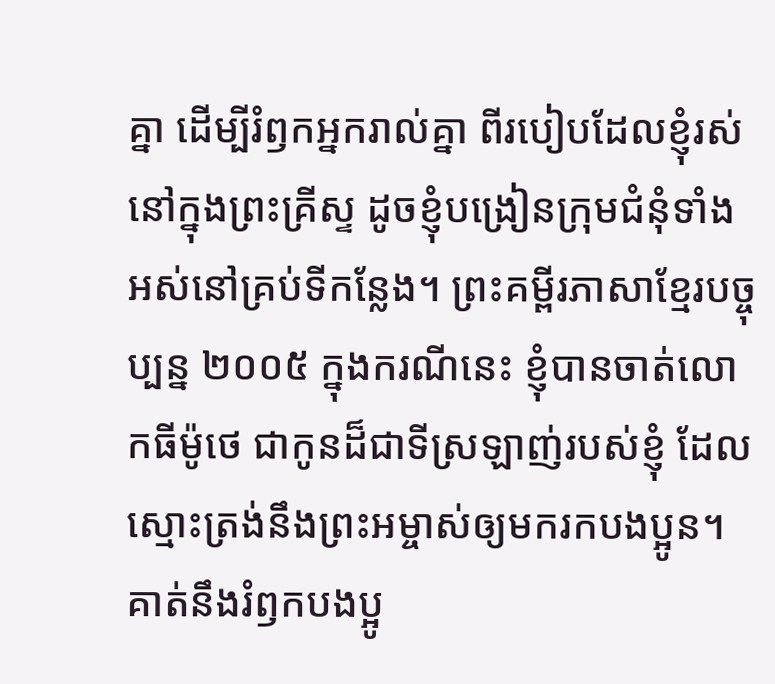គ្នា ដើម្បីរំឭកអ្នករាល់គ្នា ពីរបៀបដែលខ្ញុំរស់នៅក្នុងព្រះគ្រីស្ទ ដូចខ្ញុំបង្រៀនក្រុមជំនុំទាំងអស់នៅគ្រប់ទីកន្លែង។ ព្រះគម្ពីរភាសាខ្មែរបច្ចុប្បន្ន ២០០៥ ក្នុងករណីនេះ ខ្ញុំបានចាត់លោកធីម៉ូថេ ជាកូនដ៏ជាទីស្រឡាញ់របស់ខ្ញុំ ដែលស្មោះត្រង់នឹងព្រះអម្ចាស់ឲ្យមករកបងប្អូន។ គាត់នឹងរំឭកបងប្អូ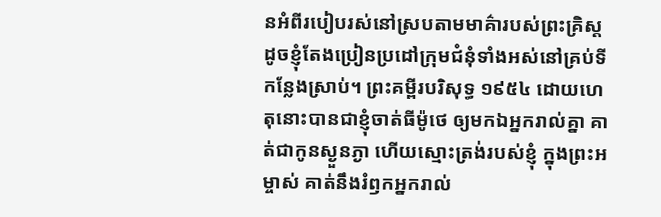នអំពីរបៀបរស់នៅស្របតាមមាគ៌ារបស់ព្រះគ្រិស្ត ដូចខ្ញុំតែងប្រៀនប្រដៅក្រុមជំនុំទាំងអស់នៅគ្រប់ទីកន្លែងស្រាប់។ ព្រះគម្ពីរបរិសុទ្ធ ១៩៥៤ ដោយហេតុនោះបានជាខ្ញុំចាត់ធីម៉ូថេ ឲ្យមកឯអ្នករាល់គ្នា គាត់ជាកូនស្ងួនភ្ងា ហើយស្មោះត្រង់របស់ខ្ញុំ ក្នុងព្រះអម្ចាស់ គាត់នឹងរំឭកអ្នករាល់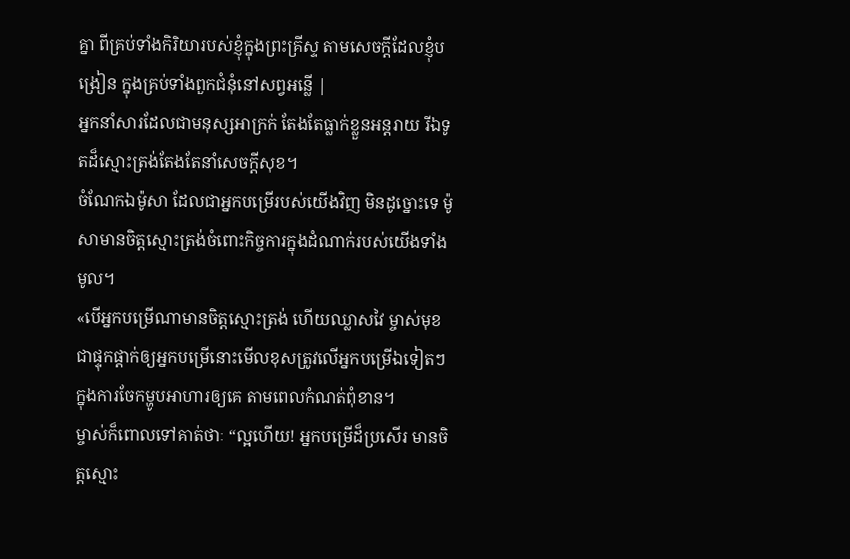គ្នា ពីគ្រប់ទាំងកិរិយារបស់ខ្ញុំក្នុងព្រះគ្រីស្ទ តាមសេចក្ដីដែលខ្ញុំបង្រៀន ក្នុងគ្រប់ទាំងពួកជំនុំនៅសព្វអន្លើ |
អ្នកនាំសារដែលជាមនុស្សអាក្រក់ តែងតែធ្លាក់ខ្លួនអន្តរាយ រីឯទូតដ៏ស្មោះត្រង់តែងតែនាំសេចក្ដីសុខ។
ចំណែកឯម៉ូសា ដែលជាអ្នកបម្រើរបស់យើងវិញ មិនដូច្នោះទេ ម៉ូសាមានចិត្តស្មោះត្រង់ចំពោះកិច្ចការក្នុងដំណាក់របស់យើងទាំងមូល។
«បើអ្នកបម្រើណាមានចិត្ដស្មោះត្រង់ ហើយឈ្លាសវៃ ម្ចាស់មុខជាផ្ទុកផ្ដាក់ឲ្យអ្នកបម្រើនោះមើលខុសត្រូវលើអ្នកបម្រើឯទៀតៗ ក្នុងការចែកម្ហូបអាហារឲ្យគេ តាមពេលកំណត់ពុំខាន។
ម្ចាស់ក៏ពោលទៅគាត់ថាៈ “ល្អហើយ! អ្នកបម្រើដ៏ប្រសើរ មានចិត្ដស្មោះ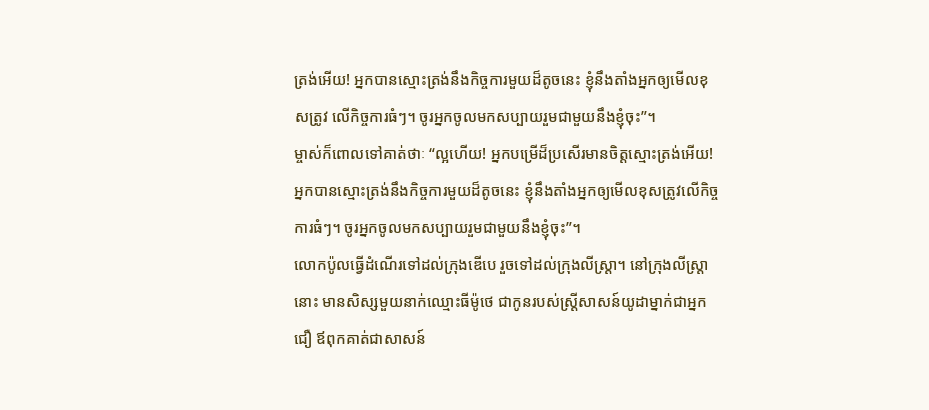ត្រង់អើយ! អ្នកបានស្មោះត្រង់នឹងកិច្ចការមួយដ៏តូចនេះ ខ្ញុំនឹងតាំងអ្នកឲ្យមើលខុសត្រូវ លើកិច្ចការធំៗ។ ចូរអ្នកចូលមកសប្បាយរួមជាមួយនឹងខ្ញុំចុះ”។
ម្ចាស់ក៏ពោលទៅគាត់ថាៈ “ល្អហើយ! អ្នកបម្រើដ៏ប្រសើរមានចិត្ដស្មោះត្រង់អើយ! អ្នកបានស្មោះត្រង់នឹងកិច្ចការមួយដ៏តូចនេះ ខ្ញុំនឹងតាំងអ្នកឲ្យមើលខុសត្រូវលើកិច្ចការធំៗ។ ចូរអ្នកចូលមកសប្បាយរួមជាមួយនឹងខ្ញុំចុះ”។
លោកប៉ូលធ្វើដំណើរទៅដល់ក្រុងឌើបេ រួចទៅដល់ក្រុងលីស្ដ្រា។ នៅក្រុងលីស្ដ្រានោះ មានសិស្សមួយនាក់ឈ្មោះធីម៉ូថេ ជាកូនរបស់ស្ដ្រីសាសន៍យូដាម្នាក់ជាអ្នកជឿ ឪពុកគាត់ជាសាសន៍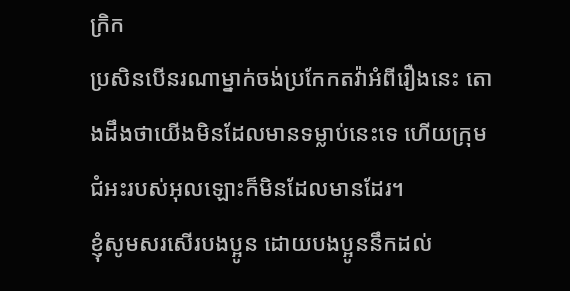ក្រិក
ប្រសិនបើនរណាម្នាក់ចង់ប្រកែកតវ៉ាអំពីរឿងនេះ តោងដឹងថាយើងមិនដែលមានទម្លាប់នេះទេ ហើយក្រុមជំអះរបស់អុលឡោះក៏មិនដែលមានដែរ។
ខ្ញុំសូមសរសើរបងប្អូន ដោយបងប្អូននឹកដល់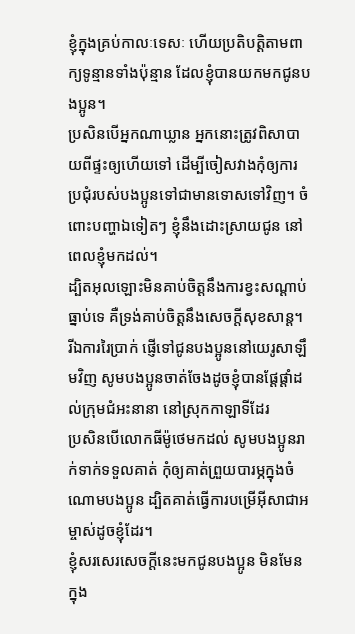ខ្ញុំក្នុងគ្រប់កាលៈទេសៈ ហើយប្រតិបត្ដិតាមពាក្យទូន្មានទាំងប៉ុន្មាន ដែលខ្ញុំបានយកមកជូនបងប្អូន។
ប្រសិនបើអ្នកណាឃ្លាន អ្នកនោះត្រូវពិសាបាយពីផ្ទះឲ្យហើយទៅ ដើម្បីចៀសវាងកុំឲ្យការប្រជុំរបស់បងប្អូនទៅជាមានទោសទៅវិញ។ ចំពោះបញ្ហាឯទៀតៗ ខ្ញុំនឹងដោះស្រាយជូន នៅពេលខ្ញុំមកដល់។
ដ្បិតអុលឡោះមិនគាប់ចិត្តនឹងការខ្វះសណ្ដាប់ធ្នាប់ទេ គឺទ្រង់គាប់ចិត្តនឹងសេចក្ដីសុខសាន្ដ។
រីឯការរៃប្រាក់ ផ្ញើទៅជូនបងប្អូននៅយេរូសាឡឹមវិញ សូមបងប្អូនចាត់ចែងដូចខ្ញុំបានផ្ដែផ្ដាំដល់ក្រុមជំអះនានា នៅស្រុកកាឡាទីដែរ
ប្រសិនបើលោកធីម៉ូថេមកដល់ សូមបងប្អូនរាក់ទាក់ទទួលគាត់ កុំឲ្យគាត់ព្រួយបារម្ភក្នុងចំណោមបងប្អូន ដ្បិតគាត់ធ្វើការបម្រើអ៊ីសាជាអម្ចាស់ដូចខ្ញុំដែរ។
ខ្ញុំសរសេរសេចក្ដីនេះមកជូនបងប្អូន មិនមែនក្នុង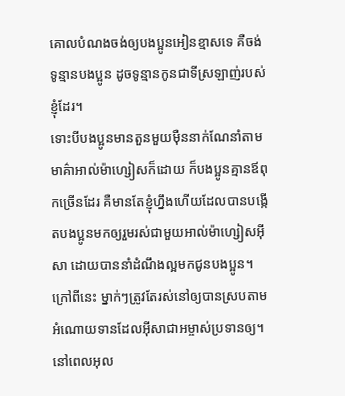គោលបំណងចង់ឲ្យបងប្អូនអៀនខ្មាសទេ គឺចង់ទូន្មានបងប្អូន ដូចទូន្មានកូនជាទីស្រឡាញ់របស់ខ្ញុំដែរ។
ទោះបីបងប្អូនមានតួនមួយម៉ឺននាក់ណែនាំតាមមាគ៌ាអាល់ម៉ាហ្សៀសក៏ដោយ ក៏បងប្អូនគ្មានឪពុកច្រើនដែរ គឺមានតែខ្ញុំហ្នឹងហើយដែលបានបង្កើតបងប្អូនមកឲ្យរួមរស់ជាមួយអាល់ម៉ាហ្សៀសអ៊ីសា ដោយបាននាំដំណឹងល្អមកជូនបងប្អូន។
ក្រៅពីនេះ ម្នាក់ៗត្រូវតែរស់នៅឲ្យបានស្របតាមអំណោយទានដែលអ៊ីសាជាអម្ចាស់ប្រទានឲ្យ។ នៅពេលអុល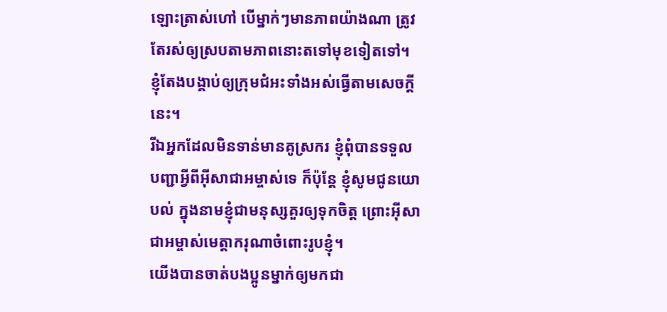ឡោះត្រាស់ហៅ បើម្នាក់ៗមានភាពយ៉ាងណា ត្រូវតែរស់ឲ្យស្របតាមភាពនោះតទៅមុខទៀតទៅ។ ខ្ញុំតែងបង្គាប់ឲ្យក្រុមជំអះទាំងអស់ធ្វើតាមសេចក្ដីនេះ។
រីឯអ្នកដែលមិនទាន់មានគូស្រករ ខ្ញុំពុំបានទទួលបញ្ជាអ្វីពីអ៊ីសាជាអម្ចាស់ទេ ក៏ប៉ុន្ដែ ខ្ញុំសូមជូនយោបល់ ក្នុងនាមខ្ញុំជាមនុស្សគួរឲ្យទុកចិត្ដ ព្រោះអ៊ីសាជាអម្ចាស់មេត្ដាករុណាចំពោះរូបខ្ញុំ។
យើងបានចាត់បងប្អូនម្នាក់ឲ្យមកជា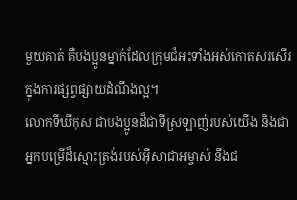មួយគាត់ គឺបងប្អូនម្នាក់ដែលក្រុមជំអះទាំងអស់កោតសរសើរក្នុងការផ្សព្វផ្សាយដំណឹងល្អ។
លោកទីឃីកុស ជាបងប្អូនដ៏ជាទីស្រឡាញ់របស់យើង និងជាអ្នកបម្រើដ៏ស្មោះត្រង់របស់អ៊ីសាជាអម្ចាស់ នឹងជ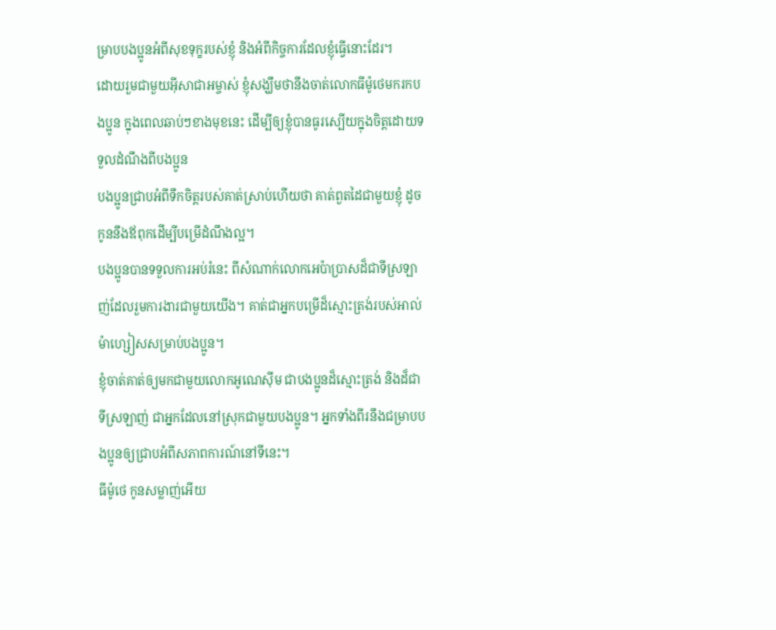ម្រាបបងប្អូនអំពីសុខទុក្ខរបស់ខ្ញុំ និងអំពីកិច្ចការដែលខ្ញុំធ្វើនោះដែរ។
ដោយរួមជាមួយអ៊ីសាជាអម្ចាស់ ខ្ញុំសង្ឃឹមថានឹងចាត់លោកធីម៉ូថេមករកបងប្អូន ក្នុងពេលឆាប់ៗខាងមុខនេះ ដើម្បីឲ្យខ្ញុំបានធូរស្បើយក្នុងចិត្ដដោយទទួលដំណឹងពីបងប្អូន
បងប្អូនជ្រាបអំពីទឹកចិត្ដរបស់គាត់ស្រាប់ហើយថា គាត់ពួតដៃជាមួយខ្ញុំ ដូចកូននឹងឪពុកដើម្បីបម្រើដំណឹងល្អ។
បងប្អូនបានទទួលការអប់រំនេះ ពីសំណាក់លោកអេប៉ាប្រាសដ៏ជាទីស្រឡាញ់ដែលរួមការងារជាមួយយើង។ គាត់ជាអ្នកបម្រើដ៏ស្មោះត្រង់របស់អាល់ម៉ាហ្សៀសសម្រាប់បងប្អូន។
ខ្ញុំចាត់គាត់ឲ្យមកជាមួយលោកអូណេស៊ីម ជាបងប្អូនដ៏ស្មោះត្រង់ និងដ៏ជាទីស្រឡាញ់ ជាអ្នកដែលនៅស្រុកជាមួយបងប្អូន។ អ្នកទាំងពីរនឹងជម្រាបបងប្អូនឲ្យជ្រាបអំពីសភាពការណ៍នៅទីនេះ។
ធីម៉ូថេ កូនសម្លាញ់អើយ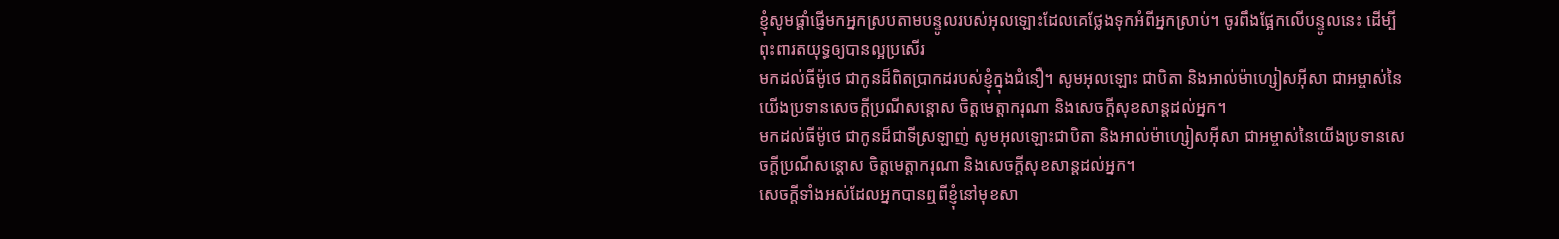ខ្ញុំសូមផ្ដាំផ្ញើមកអ្នកស្របតាមបន្ទូលរបស់អុលឡោះដែលគេថ្លែងទុកអំពីអ្នកស្រាប់។ ចូរពឹងផ្អែកលើបន្ទូលនេះ ដើម្បីពុះពារតយុទ្ធឲ្យបានល្អប្រសើរ
មកដល់ធីម៉ូថេ ជាកូនដ៏ពិតប្រាកដរបស់ខ្ញុំក្នុងជំនឿ។ សូមអុលឡោះ ជាបិតា និងអាល់ម៉ាហ្សៀសអ៊ីសា ជាអម្ចាស់នៃយើងប្រទានសេចក្តីប្រណីសន្តោស ចិត្តមេត្ដាករុណា និងសេចក្ដីសុខសាន្ដដល់អ្នក។
មកដល់ធីម៉ូថេ ជាកូនដ៏ជាទីស្រឡាញ់ សូមអុលឡោះជាបិតា និងអាល់ម៉ាហ្សៀសអ៊ីសា ជាអម្ចាស់នៃយើងប្រទានសេចក្តីប្រណីសន្តោស ចិត្តមេត្ដាករុណា និងសេចក្ដីសុខសាន្ដដល់អ្នក។
សេចក្ដីទាំងអស់ដែលអ្នកបានឮពីខ្ញុំនៅមុខសា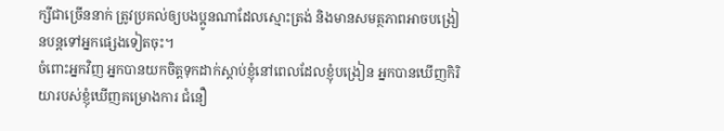ក្សីជាច្រើននាក់ ត្រូវប្រគល់ឲ្យបងប្អូនណាដែលស្មោះត្រង់ និងមានសមត្ថភាពអាចបង្រៀនបន្ដទៅអ្នកផ្សេងទៀតចុះ។
ចំពោះអ្នកវិញ អ្នកបានយកចិត្ដទុកដាក់ស្ដាប់ខ្ញុំនៅពេលដែលខ្ញុំបង្រៀន អ្នកបានឃើញកិរិយារបស់ខ្ញុំឃើញគម្រោងការ ជំនឿ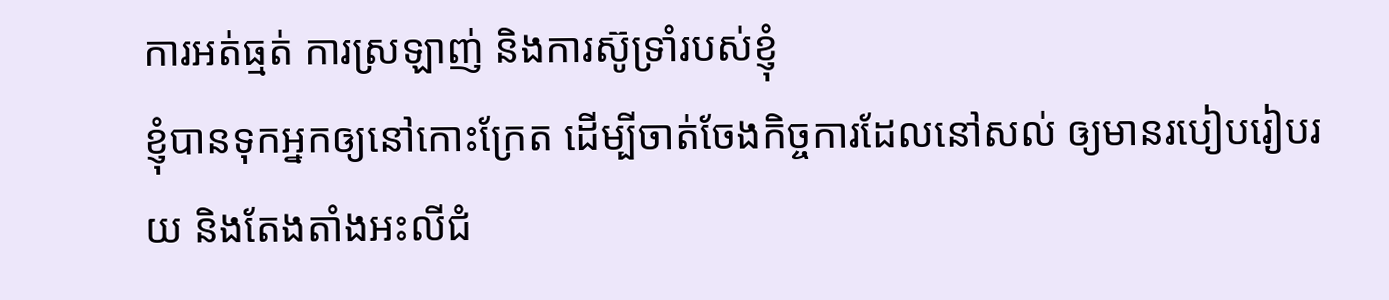ការអត់ធ្មត់ ការស្រឡាញ់ និងការស៊ូទ្រាំរបស់ខ្ញុំ
ខ្ញុំបានទុកអ្នកឲ្យនៅកោះក្រែត ដើម្បីចាត់ចែងកិច្ចការដែលនៅសល់ ឲ្យមានរបៀបរៀបរយ និងតែងតាំងអះលីជំ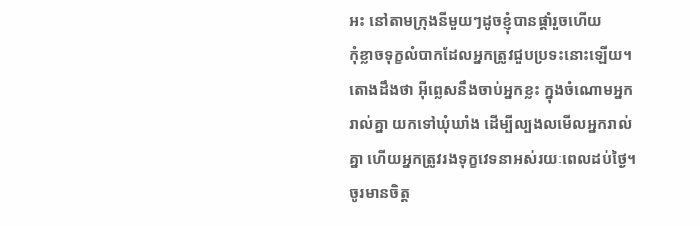អះ នៅតាមក្រុងនីមួយៗដូចខ្ញុំបានផ្ដាំរួចហើយ
កុំខ្លាចទុក្ខលំបាកដែលអ្នកត្រូវជួបប្រទះនោះឡើយ។ តោងដឹងថា អ៊ីព្លេសនឹងចាប់អ្នកខ្លះ ក្នុងចំណោមអ្នករាល់គ្នា យកទៅឃុំឃាំង ដើម្បីល្បងលមើលអ្នករាល់គ្នា ហើយអ្នកត្រូវរងទុក្ខវេទនាអស់រយៈពេលដប់ថ្ងៃ។ ចូរមានចិត្ដ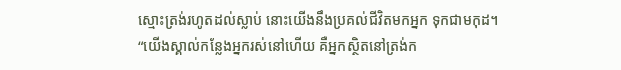ស្មោះត្រង់រហូតដល់ស្លាប់ នោះយើងនឹងប្រគល់ជីវិតមកអ្នក ទុកជាមកុដ។
“យើងស្គាល់កន្លែងអ្នករស់នៅហើយ គឺអ្នកស្ថិតនៅត្រង់ក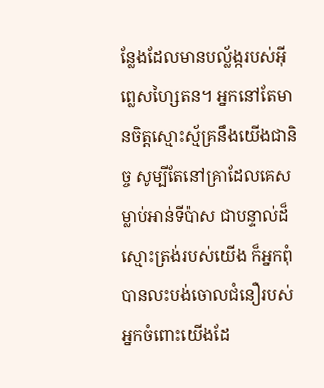ន្លែងដែលមានបល្ល័ង្ករបស់អ៊ីព្លេសហ្សៃតន។ អ្នកនៅតែមានចិត្ដស្មោះស្ម័គ្រនឹងយើងជានិច្ច សូម្បីតែនៅគ្រាដែលគេសម្លាប់អាន់ទីប៉ាស ជាបន្ទាល់ដ៏ស្មោះត្រង់របស់យើង ក៏អ្នកពុំបានលះបង់ចោលជំនឿរបស់អ្នកចំពោះយើងដែ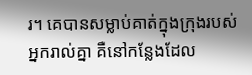រ។ គេបានសម្លាប់គាត់ក្នុងក្រុងរបស់អ្នករាល់គ្នា គឺនៅកន្លែងដែល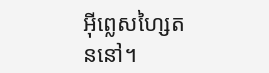អ៊ីព្លេសហ្សៃតននៅ។